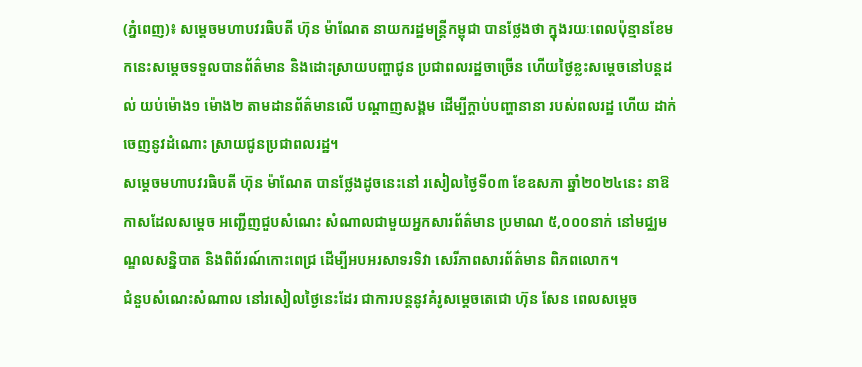(ភ្នំពេញ)៖ សម្តេចមហាបវរធិបតី ហ៊ុន ម៉ាណែត នាយករដ្ឋមន្ត្រីកម្ពុជា បានថ្លែងថា ក្នុងរយៈពេលប៉ុន្មានខែមកនេះសម្តេចទទួលបានព័ត៌មាន និងដោះស្រាយបញ្ហាជូន ប្រជាពលរដ្ឋចាច្រើន ហើយថ្ងៃខ្លះសម្តេចនៅបន្តដល់ យប់ម៉ោង១ ម៉ោង២ តាមដានព័ត៌មានលើ បណ្តាញសង្គម ដើម្បីក្តាប់បញ្ហានានា របស់ពលរដ្ឋ ហើយ ដាក់ចេញនូវដំណោះ ស្រាយជូនប្រជាពលរដ្ឋ។
សម្តេចមហាបវរធិបតី ហ៊ុន ម៉ាណែត បានថ្លែងដូចនេះនៅ រសៀលថ្ងៃទី០៣ ខែឧសភា ឆ្នាំ២០២៤នេះ នាឱកាសដែលសម្តេច អញ្ជើញជួបសំណេះ សំណាលជាមួយអ្នកសារព័ត៌មាន ប្រមាណ ៥,០០០នាក់ នៅមជ្ឈមណ្ឌលសន្និបាត និងពិព័រណ៍កោះពេជ្រ ដើម្បីអបអរសាទរទិវា សេរីភាពសារព័ត៌មាន ពិភពលោក។
ជំនួបសំណេះសំណាល នៅរសៀលថ្ងៃនេះដែរ ជាការបន្តនូវគំរូសម្តេចតេជោ ហ៊ុន សែន ពេលសម្តេច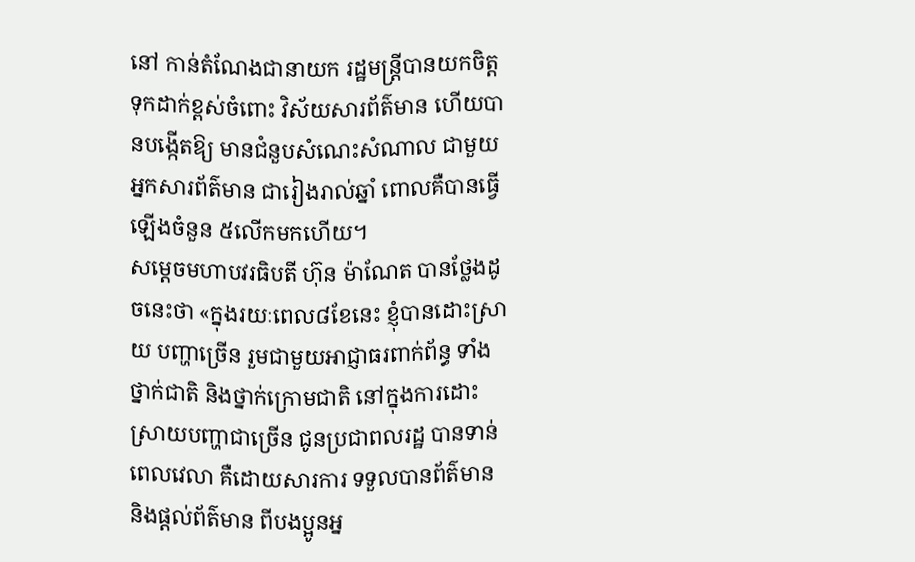នៅ កាន់តំណែងជានាយក រដ្ឋមន្ត្រីបានយកចិត្ត ទុកដាក់ខ្ពស់ចំពោះ វិស័យសារព័ត៌មាន ហើយបានបង្កើតឱ្យ មានជំនួបសំណេះសំណាល ជាមួយអ្នកសារព័ត៌មាន ជារៀងរាល់ឆ្នាំ ពោលគឺបានធ្វើឡើងចំនួន ៥លើកមកហើយ។
សម្តេចមហាបវរធិបតី ហ៊ុន ម៉ាណែត បានថ្លែងដូចនេះថា «ក្នុងរយៈពេល៨ខែនេះ ខ្ញុំបានដោះស្រាយ បញ្ហាច្រើន រួមជាមួយអាជ្ញាធរពាក់ព័ន្ធ ទាំងថ្នាក់ជាតិ និងថ្នាក់ក្រោមជាតិ នៅក្នុងការដោះ ស្រាយបញ្ហាជាច្រើន ជូនប្រជាពលរដ្ឋ បានទាន់ពេលវេលា គឺដោយសារការ ទទួលបានព័ត៌មាន និងផ្តល់ព័ត៌មាន ពីបងប្អូនអ្ន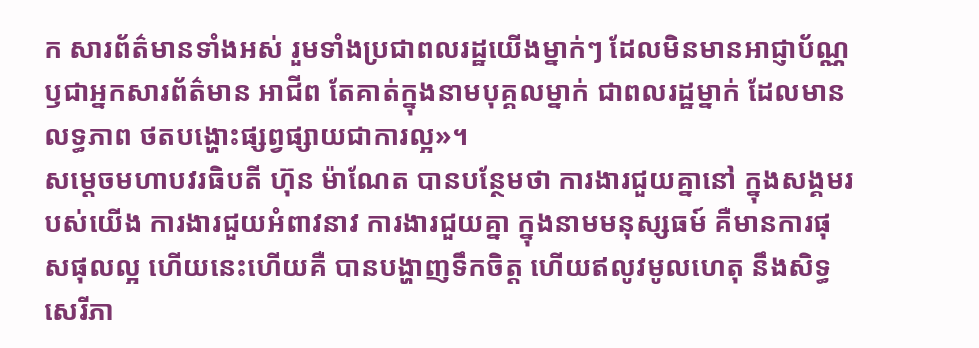ក សារព័ត៌មានទាំងអស់ រួមទាំងប្រជាពលរដ្ឋយើងម្នាក់ៗ ដែលមិនមានអាជ្ញាប័ណ្ណ ឫជាអ្នកសារព័ត៌មាន អាជីព តែគាត់ក្នុងនាមបុគ្គលម្នាក់ ជាពលរដ្ឋម្នាក់ ដែលមានលទ្ធភាព ថតបង្ហោះផ្សព្វផ្សាយជាការល្អ»។
សម្តេចមហាបវរធិបតី ហ៊ុន ម៉ាណែត បានបន្ថែមថា ការងារជួយគ្នានៅ ក្នុងសង្គមរបស់យើង ការងារជួយអំពាវនាវ ការងារជួយគ្នា ក្នុងនាមមនុស្សធម៍ គឺមានការផុសផុលល្អ ហើយនេះហើយគឺ បានបង្ហាញទឹកចិត្ត ហើយឥលូវមូលហេតុ នឹងសិទ្ធសេរីភា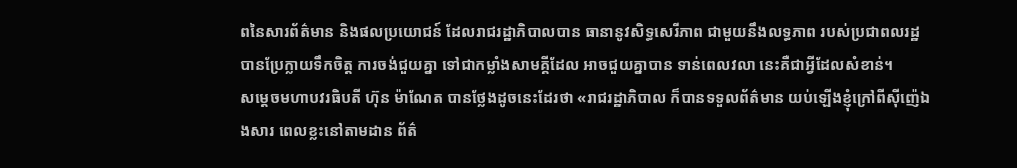ពនៃសារព័ត៌មាន និងផលប្រយោជន៍ ដែលរាជរដ្ឋាភិបាលបាន ធានានូវសិទ្ធសេរីភាព ជាមួយនឹងលទ្ធភាព របស់ប្រជាពលរដ្ឋ បានប្រែក្លាយទឹកចិត្ត ការចង់ជួយគ្នា ទៅជាកម្លាំងសាមគ្គីដែល អាចជួយគ្នាបាន ទាន់ពេលវលា នេះគឺជាអ្វីដែលសំខាន់។
សម្តេចមហាបវរធិបតី ហ៊ុន ម៉ាណែត បានថ្លែងដូចនេះដែរថា «រាជរដ្ឋាភិបាល ក៏បានទទួលព័ត៌មាន យប់ឡើងខ្ញុំក្រៅពីស៊ីញ៉េឯងសារ ពេលខ្លះនៅតាមដាន ព័ត៌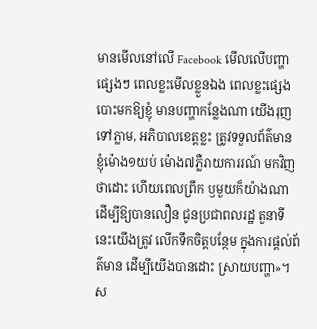មានមើលនៅលើ Facebook មើលលើបញ្ហាផ្សេងៗ ពេលខ្លះមើលខ្លួនឯង ពេលខ្លះផ្សេងបោះមកឱ្យខ្ញុំ មានបញ្ហាកន្លែងណា យើងរុញទៅភ្លាម, អភិបាលខេត្តខ្លះ ត្រូវទទួលព័ត៌មាន ខ្ញុំម៉ោង១យប់ ម៉ោង៧ភ្លឺរាយការរណ៍ មកវិញថាដោះ ហើយពេលព្រឹក ឫមួយក៏យ៉ាងណា ដើម្បីឱ្យបានលឿន ជូនប្រជាពលរដ្ឋ តួនាទីនេះយើងត្រូវ លើកទឹកចិត្តបន្ថែម ក្នុងការផ្តល់ព័ត៌មាន ដើម្បីយើងបានដោះ ស្រាយបញ្ហា»។
ស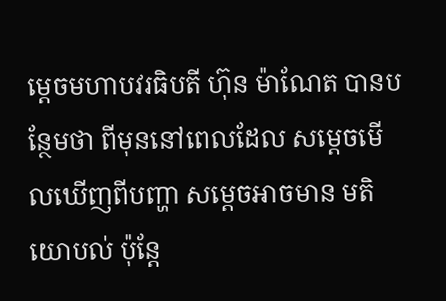ម្តេចមហាបវរធិបតី ហ៊ុន ម៉ាណែត បានបន្ថែមថា ពីមុននៅពេលដែល សម្តេចមើលឃើញពីបញ្ហា សម្តេចអាចមាន មតិយោបល់ ប៉ុន្តែ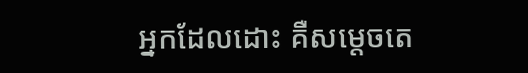អ្នកដែលដោះ គឺសម្តេចតេ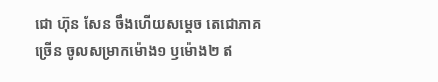ជោ ហ៊ុន សែន ចឹងហើយសម្តេច តេជោភាគច្រើន ចូលសម្រាកម៉ោង១ ឫម៉ោង២ ឥ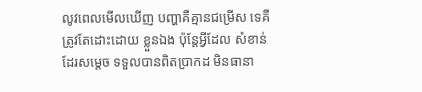លូវពេលមើលឃើញ បញ្ហាគឺគ្មានជម្រើស ទេគឺត្រូវតែដោះដោយ ខ្លួនឯង ប៉ុន្តែអ្វីដែល សំខាន់ដែរសម្តេច ទទួលបានពិតប្រាកដ មិនធានា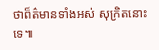ថាព៏ត៌មានទាំងអស់ សុក្រិតនោះទេ៕